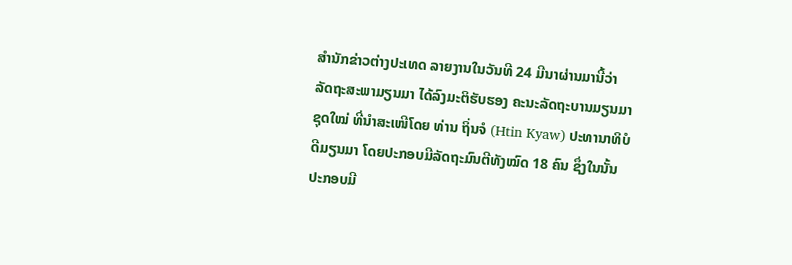ສຳນັກຂ່າວຕ່າງປະເທດ ລາຍງານໃນວັນທີ 24 ມີນາຜ່ານມານີ້ວ່າ ລັດຖະສະພາມຽນມາ ໄດ້ລົງມະຕິຮັບຮອງ ຄະນະລັດຖະບານມຽນມາຊຸດໃໝ່ ທີ່ນຳສະເໜີໂດຍ ທ່ານ ຖິ່ນຈໍ (Htin Kyaw) ປະທານາທິບໍດີມຽນມາ ໂດຍປະກອບມີລັດຖະມົນຕີທັງໝົດ 18 ຄົນ ຊຶ່ງໃນນັ້ນປະກອບມີ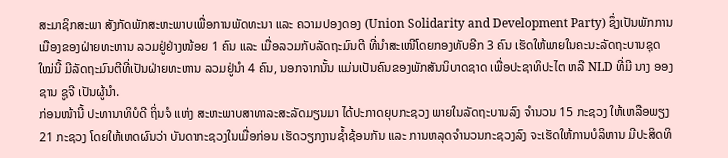ສະມາຊິກສະພາ ສັງກັດພັກສະຫະພາບເພື່ອການພັດທະນາ ແລະ ຄວາມປອງດອງ (Union Solidarity and Development Party) ຊຶ່ງເປັນພັກການເມືອງຂອງຝ່າຍທະຫານ ລວມຢູ່ຢ່າງໜ້ອຍ 1 ຄົນ ແລະ ເມື່ອລວມກັບລັດຖະມົນຕີ ທີ່ນຳສະເໜີໂດຍກອງທັບອີກ 3 ຄົນ ເຮັດໃຫ້ພາຍໃນຄະນະລັດຖະບານຊຸດໃໝ່ນີ້ ມີລັດຖະມົນຕີທີ່ເປັນຝ່າຍທະຫານ ລວມຢູ່ນຳ 4 ຄົນ, ນອກຈາກນັ້ນ ແມ່ນເປັນຄົນຂອງພັກສັນນິບາດຊາດ ເພື່ອປະຊາທິປະໄຕ ຫລື NLD ທີ່ມີ ນາງ ອອງ ຊານ ຊູຈີ ເປັນຜູ້ນຳ.
ກ່ອນໜ້ານີ້ ປະທານາທິບໍດີ ຖິ່ນຈໍ ແຫ່ງ ສະຫະພາບສາທາລະສະລັດມຽນມາ ໄດ້ປະກາດຍຸບກະຊວງ ພາຍໃນລັດຖະບານລົງ ຈຳນວນ 15 ກະຊວງ ໃຫ້ເຫລືອພຽງ 21 ກະຊວງ ໂດຍໃຫ້ເຫດຜົນວ່າ ບັນດາກະຊວງໃນເມື່ອກ່ອນ ເຮັດວຽກງານຊ້ຳຊ້ອນກັນ ແລະ ການຫລຸດຈຳນວນກະຊວງລົງ ຈະເຮັດໃຫ້ການບໍລິຫານ ມີປະສິດທິ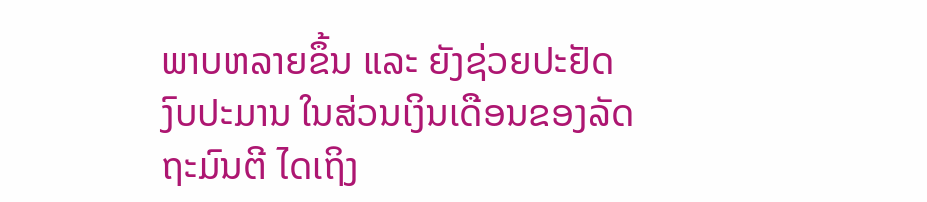ພາບຫລາຍຂຶ້ນ ແລະ ຍັງຊ່ວຍປະຢັດງົບປະມານ ໃນສ່ວນເງິນເດືອນຂອງລັດຖະມົນຕີ ໄດເຖິງ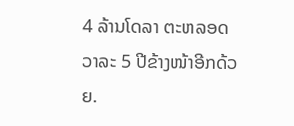4 ລ້ານໂດລາ ຕະຫລອດວາລະ 5 ປີຂ້າງໜ້າອີກດ້ວຍ.